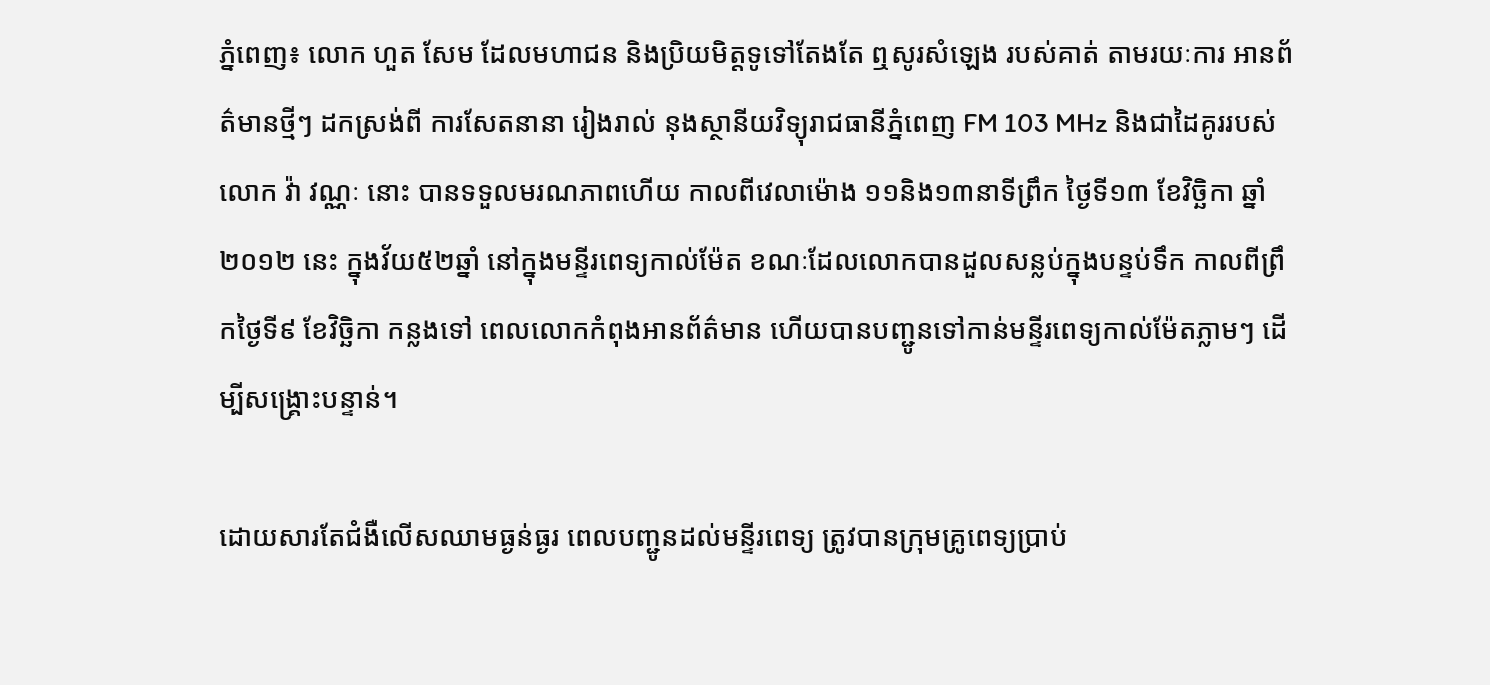ភ្នំពេញ៖ លោក ហួត សែម ដែលមហាជន និងប្រិយមិត្តទូទៅតែងតែ ឮសូរសំឡេង របស់គាត់ តាមរយៈការ អានព័ត៌មានថ្មីៗ ដកស្រង់ពី ការសែតនានា រៀងរាល់ នុងស្ថានីយវិទ្យុរាជធានីភ្នំពេញ FM 103 MHz និងជាដៃគូររបស់លោក វ៉ា វណ្ណៈ នោះ បានទទួលមរណភាពហើយ កាលពីវេលាម៉ោង ១១និង១៣នាទីព្រឹក ថ្ងៃទី១៣ ខែវិច្ឆិកា ឆ្នាំ ២០១២ នេះ ក្នុងវ័យ៥២ឆ្នាំ នៅក្នុងមន្ទីរពេទ្យកាល់ម៉ែត ខណៈដែលលោកបានដួលសន្លប់ក្នុងបន្ទប់ទឹក កាលពីព្រឹកថ្ងៃទី៩ ខែវិច្ឆិកា កន្លងទៅ ពេលលោកកំពុងអានព័ត៌មាន ហើយបានបញ្ជូនទៅកាន់មន្ទីរពេទ្យកាល់ម៉ែតភ្លាមៗ ដើម្បីសង្គ្រោះបន្ទាន់។

ដោយសារតែជំងឺលើសឈាមធ្ងន់ធ្ងរ ពេលបញ្ជូនដល់មន្ទីរពេទ្យ ត្រូវបានក្រុមគ្រូពេទ្យប្រាប់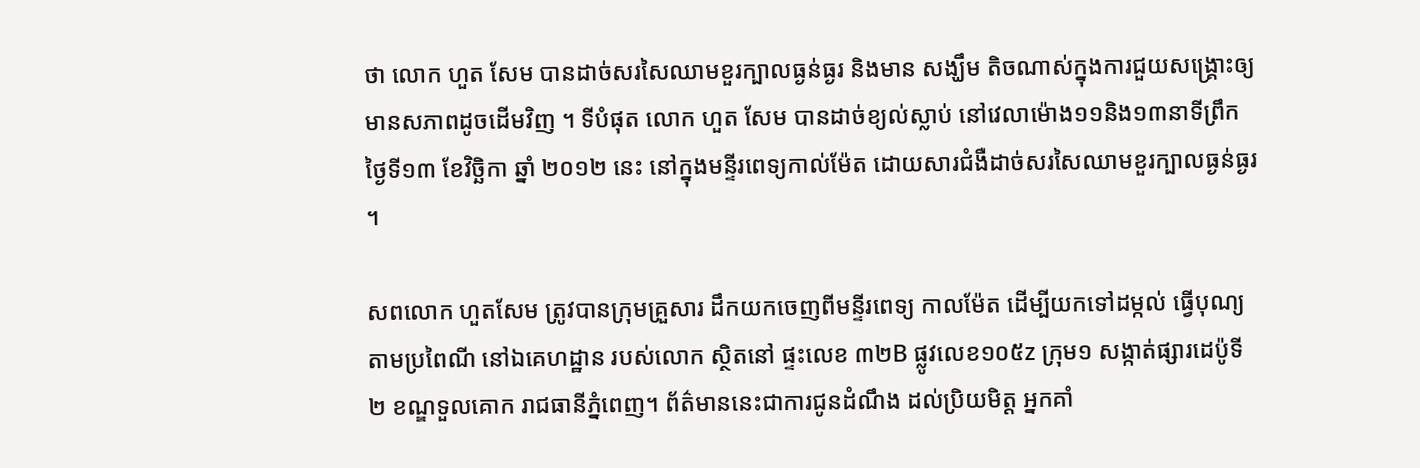ថា លោក ហួត សែម បានដាច់សរសៃឈាមខួរក្បាលធ្ងន់ធ្ងរ និងមាន សង្ឃឹម តិចណាស់ក្នុងការជួយសង្គ្រោះឲ្យមានសភាពដូចដើមវិញ ។ ទីបំផុត លោក ហួត សែម បានដាច់ខ្យល់ស្លាប់ នៅវេលាម៉ោង១១និង១៣នាទីព្រឹក ថ្ងៃទី១៣ ខែវិច្ឆិកា ឆ្នាំ ២០១២ នេះ នៅក្នុងមន្ទីរពេទ្យកាល់ម៉ែត ដោយសារជំងឺដាច់សរសៃឈាមខួរក្បាលធ្ងន់ធ្ងរ ។

សពលោក ហួតសែម ត្រូវបានក្រុមគ្រួសារ ដឹកយកចេញពីមន្ទីរពេទ្យ កាលម៉ែត ដើម្បីយកទៅដម្កល់ ធ្វើបុណ្យ តាមប្រពៃណី នៅឯគេហដ្ឋាន របស់លោក ស្ថិតនៅ ផ្ទះលេខ ៣២B ផ្លូវលេខ១០៥z ក្រុម១ សង្កាត់ផ្សារដេប៉ូទី២ ខណ្ឌទួលគោក រាជធានីភ្នំពេញ។ ព័ត៌មាននេះជាការជូនដំណឹង ដល់ប្រិយមិត្ត អ្នកគាំ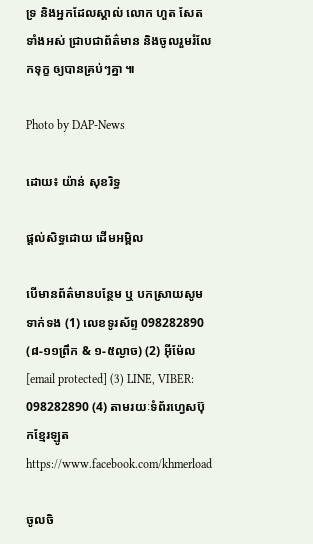ទ្រ និងអ្នកដែលស្គាល់ លោក ហួត សែត ទាំងអស់ ជា្របជាព័ត៌មាន និងចូលរួមរំលែកទុក្ខ ឲ្យបានគ្រប់ៗគ្នា ៕

Photo by DAP-News

ដោយ៖ យ៉ាន់ សុខរិទ្ធ

ផ្តល់សិទ្ធដោយ ដើមអម្ពិល

បើមានព័ត៌មានបន្ថែម ឬ បកស្រាយសូមទាក់ទង (1) លេខទូរស័ព្ទ 098282890 (៨-១១ព្រឹក & ១-៥ល្ងាច) (2) អ៊ីម៉ែល [email protected] (3) LINE, VIBER: 098282890 (4) តាមរយៈទំព័រហ្វេសប៊ុកខ្មែរឡូត https://www.facebook.com/khmerload

ចូលចិ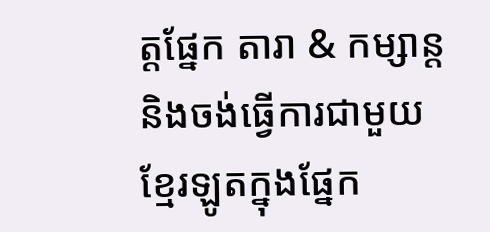ត្តផ្នែក តារា & កម្សាន្ដ និងចង់ធ្វើការជាមួយខ្មែរឡូតក្នុងផ្នែក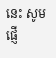នេះ សូមផ្ញើ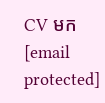CV មក [email protected]